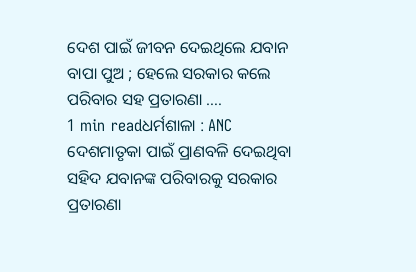ଦେଶ ପାଇଁ ଜୀବନ ଦେଇଥିଲେ ଯବାନ ବାପା ପୁଅ ; ହେଲେ ସରକାର କଲେ ପରିବାର ସହ ପ୍ରତାରଣା ….
1 min readଧର୍ମଶାଳା : ANC ଦେଶମାତୃକା ପାଇଁ ପ୍ରାଣବଳି ଦେଇଥିବା ସହିଦ ଯବାନଙ୍କ ପରିବାରକୁ ସରକାର ପ୍ରତାରଣା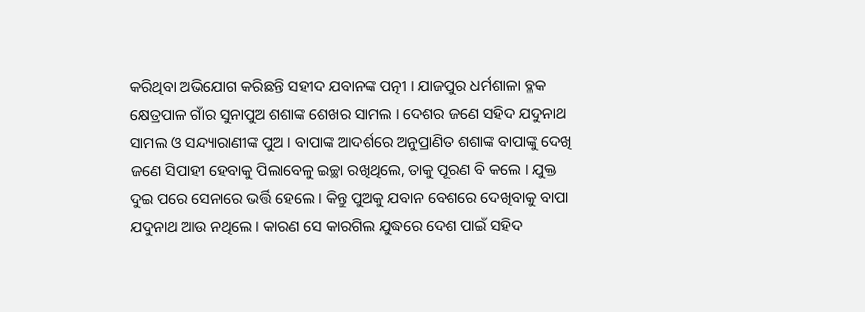କରିଥିବା ଅଭିଯୋଗ କରିଛନ୍ତି ସହୀଦ ଯବାନଙ୍କ ପତ୍ନୀ । ଯାଜପୁର ଧର୍ମଶାଳା ବ୍ଳକ କ୍ଷେତ୍ରପାଳ ଗାଁର ସୁନାପୁଅ ଶଶାଙ୍କ ଶେଖର ସାମଲ । ଦେଶର ଜଣେ ସହିଦ ଯଦୁନାଥ ସାମଲ ଓ ସନ୍ଦ୍ୟାରାଣୀଙ୍କ ପୁଅ । ବାପାଙ୍କ ଆଦର୍ଶରେ ଅନୁପ୍ରାଣିତ ଶଶାଙ୍କ ବାପାଙ୍କୁ ଦେଖି ଜଣେ ସିପାହୀ ହେବାକୁ ପିଲାବେଳୁ ଇଚ୍ଛା ରଖିଥିଲେ, ତାକୁ ପୂରଣ ବି କଲେ । ଯୁକ୍ତ ଦୁଇ ପରେ ସେନାରେ ଭର୍ତ୍ତି ହେଲେ । କିନ୍ତୁ ପୁଅକୁ ଯବାନ ବେଶରେ ଦେଖିବାକୁ ବାପା ଯଦୁନାଥ ଆଉ ନଥିଲେ । କାରଣ ସେ କାରଗିଲ ଯୁଦ୍ଧରେ ଦେଶ ପାଇଁ ସହିଦ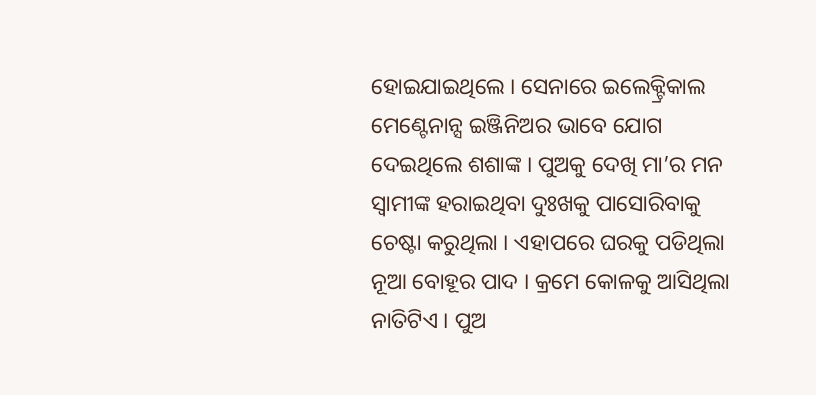ହୋଇଯାଇଥିଲେ । ସେନାରେ ଇଲେକ୍ଟ୍ରିକାଲ ମେଣ୍ଟେନାନ୍ସ ଇଞ୍ଜିନିଅର ଭାବେ ଯୋଗ ଦେଇଥିଲେ ଶଶାଙ୍କ । ପୁଅକୁ ଦେଖି ମା’ର ମନ ସ୍ୱାମୀଙ୍କ ହରାଇଥିବା ଦୁଃଖକୁ ପାସୋରିବାକୁ ଚେଷ୍ଟା କରୁଥିଲା । ଏହାପରେ ଘରକୁ ପଡିଥିଲା ନୂଆ ବୋହୂର ପାଦ । କ୍ରମେ କୋଳକୁ ଆସିଥିଲା ନାତିଟିଏ । ପୁଅ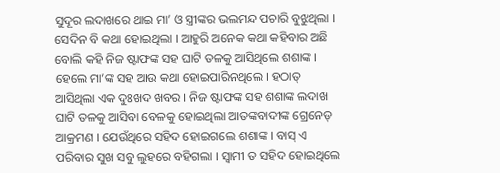ସୁଦୂର ଲଦାଖରେ ଥାଇ ମା’ ଓ ସ୍ତ୍ରୀଙ୍କର ଭଲମନ୍ଦ ପଚାରି ବୁଝୁଥିଲା ।
ସେଦିନ ବି କଥା ହୋଇଥିଲା । ଆହୁରି ଅନେକ କଥା କହିବାର ଅଛି ବୋଲି କହି ନିଜ ଷ୍ଟାଫଙ୍କ ସହ ଘାଟି ତଳକୁ ଆସିଥିଲେ ଶଶାଙ୍କ । ହେଲେ ମା’ଙ୍କ ସହ ଆଉ କଥା ହୋଇପାରିନଥିଲେ । ହଠାତ୍ ଆସିଥିଲା ଏକ ଦୁଃଖଦ ଖବର । ନିଜ ଷ୍ଟାଫଙ୍କ ସହ ଶଶାଙ୍କ ଲଦାଖ ଘାଟି ତଳକୁ ଆସିବା ବେଳକୁ ହୋଇଥିଲା ଆତଙ୍କବାଦୀଙ୍କ ଗ୍ରେନେଡ୍ ଆକ୍ରମଣ । ଯେଉଁଥିରେ ସହିଦ ହୋଇଗଲେ ଶଶାଙ୍କ । ବାସ୍ ଏ ପରିବାର ସୁଖ ସବୁ ଲୁହରେ ବହିଗଲା । ସ୍ୱାମୀ ତ ସହିଦ ହୋଇଥିଲେ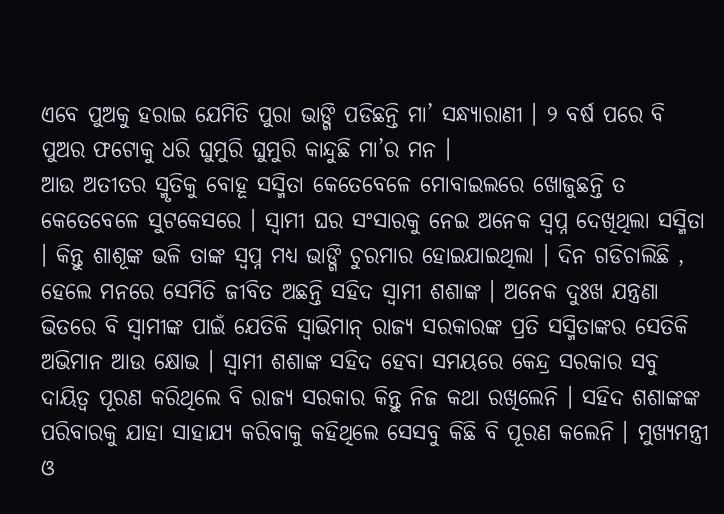ଏବେ ପୁଅକୁ ହରାଇ ଯେମିତି ପୁରା ଭାଙ୍ଗି ପଡିଛନ୍ତି ମା’ ସନ୍ଧ୍ୟାରାଣୀ । ୨ ବର୍ଷ ପରେ ବି ପୁଅର ଫଟୋକୁ ଧରି ଘୁମୁରି ଘୁମୁରି କାନ୍ଦୁଛି ମା’ର ମନ ।
ଆଉ ଅତୀତର ସ୍ମୃତିକୁ ବୋହୂ ସସ୍ମିତା କେତେବେଳେ ମୋବାଇଲରେ ଖୋଜୁଛନ୍ତି ତ କେତେବେଳେ ସୁଟକେସରେ । ସ୍ୱାମୀ ଘର ସଂସାରକୁ ନେଇ ଅନେକ ସ୍ୱପ୍ନ ଦେଖିଥିଲା ସସ୍ମିତା । କିନ୍ତୁ ଶାଶୂଙ୍କ ଭଳି ତାଙ୍କ ସ୍ୱପ୍ନ ମଧ୍ୟ ଭାଙ୍ଗି ଚୁରମାର ହୋଇଯାଇଥିଲା । ଦିନ ଗଡିଚାଲିଛି , ହେଲେ ମନରେ ସେମିତି ଜୀବିତ ଅଛନ୍ତି ସହିଦ ସ୍ୱାମୀ ଶଶାଙ୍କ । ଅନେକ ଦୁଃଖ ଯନ୍ତ୍ରଣା ଭିତରେ ବି ସ୍ୱାମୀଙ୍କ ପାଇଁ ଯେତିକି ସ୍ୱାଭିମାନ୍ ରାଜ୍ୟ ସରକାରଙ୍କ ପ୍ରତି ସସ୍ମିତାଙ୍କର ସେତିକି ଅଭିମାନ ଆଉ କ୍ଷୋଭ । ସ୍ୱାମୀ ଶଶାଙ୍କ ସହିଦ ହେବା ସମୟରେ କେନ୍ଦ୍ର ସରକାର ସବୁ ଦାୟିତ୍ୱ ପୂରଣ କରିଥିଲେ ବି ରାଜ୍ୟ ସରକାର କିନ୍ତୁ ନିଜ କଥା ରଖିଲେନି । ସହିଦ ଶଶାଙ୍କଙ୍କ ପରିବାରକୁ ଯାହା ସାହାଯ୍ୟ କରିବାକୁ କହିଥିଲେ ସେସବୁ କିଛି ବି ପୂରଣ କଲେନି । ମୁଖ୍ୟମନ୍ତ୍ରୀ ଓ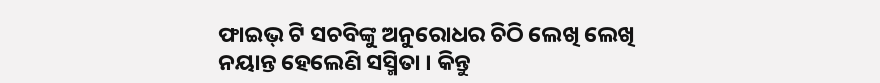ଫାଇଭ୍ ଟି ସଚବିଙ୍କୁ ଅନୁରୋଧର ଚିଠି ଲେଖି ଲେଖି ନୟାନ୍ତ ହେଲେଣି ସସ୍ମିତା । କିନ୍ତୁ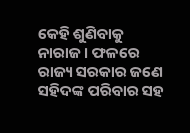କେହି ଶୁଣିବାକୁ ନାରାଜ । ଫଳରେ ରାଜ୍ୟ ସରକାର ଜଣେ ସହିଦଙ୍କ ପରିବାର ସହ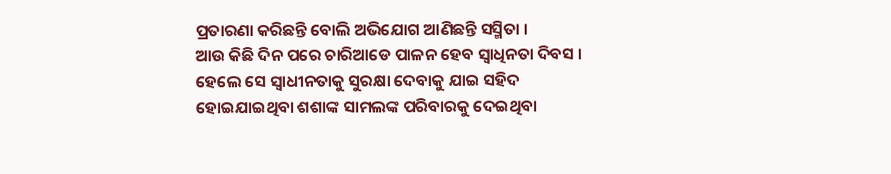ପ୍ରତାରଣା କରିଛନ୍ତି ବୋଲି ଅଭିଯୋଗ ଆଣିଛନ୍ତି ସସ୍ମିତା ।
ଆଉ କିଛି ଦିନ ପରେ ଚାରିଆଡେ ପାଳନ ହେବ ସ୍ୱାଧିନତା ଦିବସ । ହେଲେ ସେ ସ୍ୱାଧୀନତାକୁ ସୁରକ୍ଷା ଦେବାକୁ ଯାଇ ସହିଦ ହୋଇଯାଇଥିବା ଶଶାଙ୍କ ସାମଲଙ୍କ ପରିବାରକୁ ଦେଇଥିବା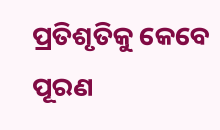ପ୍ରତିଶୃତିକୁ କେବେ ପୂରଣ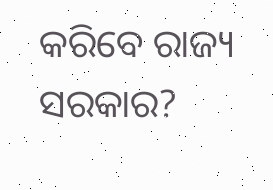କରିବେ ରାଜ୍ୟ ସରକାର?